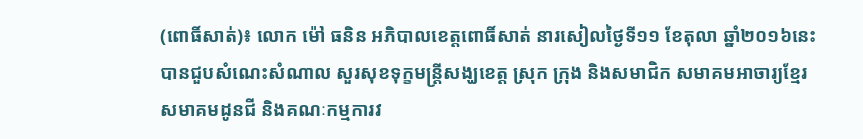(ពោធិ៍សាត់)៖ លោក ម៉ៅ ធនិន អភិបាលខេត្តពោធិ៍សាត់ នារសៀលថ្ងៃទី១១ ខែតុលា ឆ្នាំ២០១៦នេះ បានជួបសំណេះសំណាល សួរសុខទុក្ខមន្ត្រីសង្ឃខេត្ត ស្រុក ក្រុង និងសមាជិក សមាគមអាចារ្យខ្មែរ សមាគមដូនជី និងគណៈកម្មការវ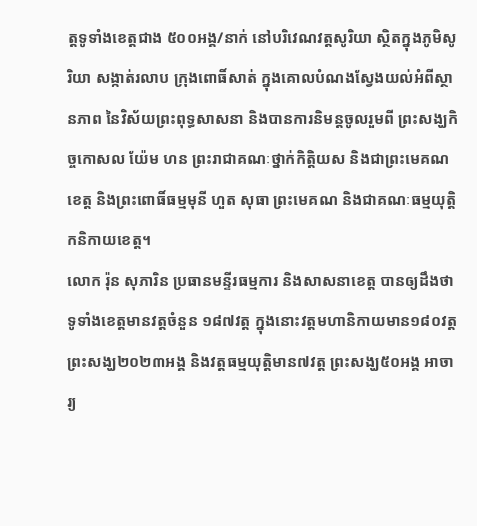ត្តទូទាំងខេត្តជាង ៥០០អង្គ/នាក់ នៅបរិវេណវត្តសូរិយា ស្ថិតក្នុងភូមិសូរិយា សង្កាត់រលាប ក្រុងពោធិ៍សាត់ ក្នុងគោលបំណងស្វែងយល់អំពីស្ថានភាព នៃវិស័យព្រះពុទ្ធសាសនា និងបានការនិមន្តចូលរួមពី ព្រះសង្ឃកិច្ចកោសល យ៉ែម ហន ព្រះរាជាគណៈថ្នាក់កិត្តិយស និងជាព្រះមេគណខេត្ត និងព្រះពោធិ៍ធម្មមុនី ហួត សុធា ព្រះមេគណ និងជាគណៈធម្មយុត្តិកនិកាយខេត្ត។
លោក រ៉ុន សុភារិន ប្រធានមន្ទីរធម្មការ និងសាសនាខេត្ត បានឲ្យដឹងថា ទូទាំងខេត្តមានវត្តចំនួន ១៨៧វត្ត ក្នុងនោះវត្តមហានិកាយមាន១៨០វត្ត ព្រះសង្ឃ២០២៣អង្គ និងវត្តធម្មយុត្តិមាន៧វត្ត ព្រះសង្ឃ៥០អង្គ អាចារ្យ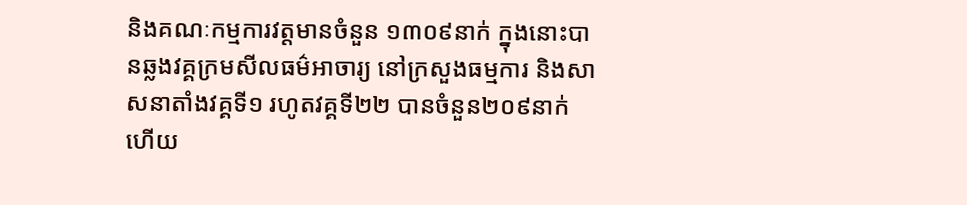និងគណៈកម្មការវត្តមានចំនួន ១៣០៩នាក់ ក្នុងនោះបានឆ្លងវគ្គក្រមសីលធម៌អាចារ្យ នៅក្រសួងធម្មការ និងសាសនាតាំងវគ្គទី១ រហូតវគ្គទី២២ បានចំនួន២០៩នាក់ ហើយ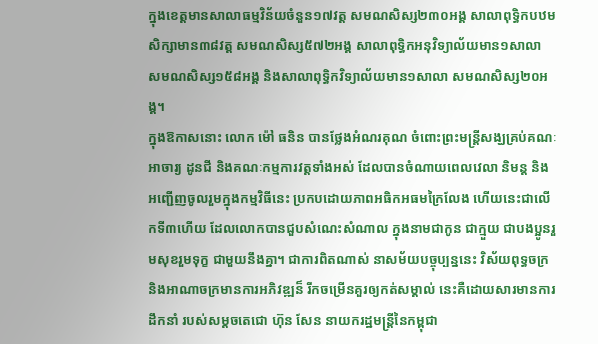ក្នុងខេត្តមានសាលាធម្មវិន័យចំនួន១៧វត្ត សមណសិស្ស២៣០អង្គ សាលាពុទ្ធិកបឋមសិក្សាមាន៣៨វត្ត សមណសិស្ស៥៧២អង្គ សាលាពុទ្ធិកអនុវិទ្យាល័យមាន១សាលា សមណសិស្ស១៥៨អង្គ និងសាលាពុទ្ធិកវិទ្យាល័យមាន១សាលា សមណសិស្ស២០អង្គ។
ក្នុងឱកាសនោះ លោក ម៉ៅ ធនិន បានថ្លែងអំណរគុណ ចំពោះព្រះមន្ត្រីសង្ឃគ្រប់គណៈ អាចារ្យ ដូនជី និងគណៈកម្មការវត្តទាំងអស់ ដែលបានចំណាយពេលវេលា និមន្ត និងអញ្ជើញចូលរួមក្នុងកម្មវិធីនេះ ប្រកបដោយភាពអធិកអធមក្រៃលែង ហើយនេះជាលើកទី៣ហើយ ដែលលោកបានជួបសំណេះសំណាល ក្នុងនាមជាកូន ជាក្មួយ ជាបងប្អូនរួមសុខរួមទុក្ខ ជាមួយនឹងគ្នា។ ជាការពិតណាស់ នាសម័យបច្ចុប្បន្ននេះ វិស័យពុទ្ធចក្រ និងអាណាចក្រមានការអភិវឌ្ឍន៏ រីកចម្រើនគួរឲ្យកត់សម្គាល់ នេះគឺដោយសារមានការដឹកនាំ របស់សម្តចតេជោ ហ៊ុន សែន នាយករដ្ឋមន្ត្រីនៃកម្ពុជា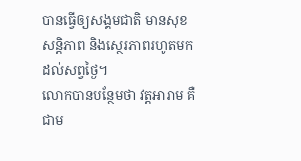បានធ្វើឲ្យសង្គមជាតិ មានសុខសន្តិភាព និងសេ្ថរភាពរហូតមកដល់សព្វថ្ងៃ។
លោកបានបន្ថែមថា វត្តអារាម គឺជាម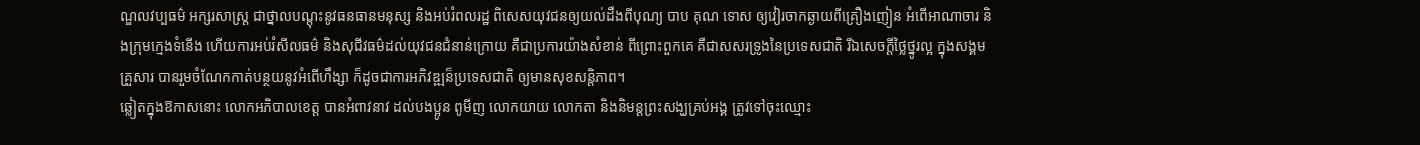ណ្ឌលវប្បធម៌ អក្សរសាស្រ្ត ជាថ្នាលបណ្តុះនូវធនធានមនុស្ស និងអប់រំពលរដ្ឋ ពិសេសយុវជនឲ្យយល់ដឹងពីបុណ្យ បាប គុណ ទោស ឲ្យវៀរចាកឆ្ងាយពីគ្រឿងញៀន អំពើអាណាចារ និងក្រុមក្មេងទំនើង ហើយការអប់រំសីលធម៌ និងសុជីវធម៌ដល់យុវជនជំនាន់ក្រោយ គឺជាប្រការយ៉ាងសំខាន់ ពីព្រោះពួកគេ គឺជាសសរទ្រូងនៃប្រទេសជាតិ រីឯសេចក្តីថ្លៃថ្នូរល្អ ក្នុងសង្គមគ្រួសារ បានរួមចំណែកកាត់បន្ថយនូវអំពើហឹង្សា ក៏ដូចជាការអភិវឌ្ឍន៏ប្រទេសជាតិ ឲ្យមានសុខសន្តិភាព។
ឆ្លៀតក្នុងឱកាសនោះ លោកអភិបាលខេត្ត បានអំពាវនាវ ដល់បងប្អូន ពូមីញ លោកយាយ លោកតា និងនិមន្តព្រះសង្ឃគ្រប់អង្គ ត្រូវទៅចុះឈ្មោះ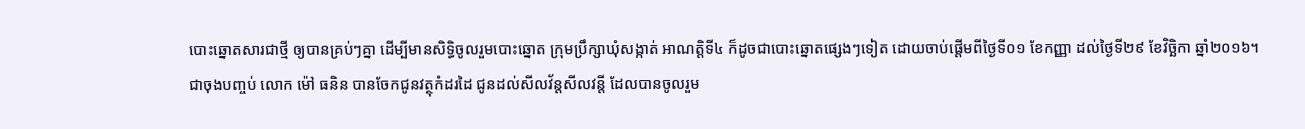បោះឆ្នោតសារជាថ្មី ឲ្យបានគ្រប់ៗគ្នា ដើម្បីមានសិទ្ធិចូលរួមបោះឆ្នោត ក្រុមប្រឹក្សាឃុំសង្កាត់ អាណត្តិទី៤ ក៏ដូចជាបោះឆ្នោតផ្សេងៗទៀត ដោយចាប់ផ្តើមពីថ្ងៃទី០១ ខែកញ្ញា ដល់ថ្ងៃទី២៩ ខែវិច្ឆិកា ឆ្នាំ២០១៦។
ជាចុងបញ្ចប់ លោក ម៉ៅ ធនិន បានចែកជូនវត្ថុកំដរដៃ ជូនដល់សីលវ័ន្តសីលវន្តី ដែលបានចូលរួម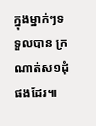ក្នុងម្នាក់ៗទទួលបាន ក្រណាត់ស១ដុំ ផងដែរ៕